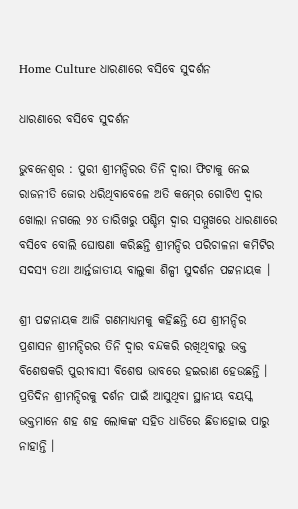Home Culture ଧାରଣାରେ ବସିବେ ସୁଦର୍ଶନ

ଧାରଣାରେ ବସିବେ ସୁଦର୍ଶନ

ଭୁବନେଶ୍ୱର : ପୁରୀ ଶ୍ରୀମନ୍ଦିରର ତିନି ଦ୍ୱାରା ଫିଟାକୁ ନେଇ ରାଜନୀତି ଜୋର ଧରିଥିବାବେଳେ ଅତି କମ୍‍ରେ ଗୋଟିଏ ଦ୍ୱାର ଖୋଲା ନଗଲେ ୨୪ ତାରିଖରୁ ପଶ୍ଚିମ ଦ୍ୱାର ସମ୍ମୁଖରେ ଧାରଣାରେ ବସିବେ ବୋଲି ଘୋଷଣା କରିଛନ୍ତି ଶ୍ରୀମନ୍ଦିର ପରିଚାଳନା କମିଟିର ସଦସ୍ୟ ତଥା ଆର୍ନ୍ତଜାତୀୟ ବାଲୁକା ଶିଳ୍ପୀ ସୁଦର୍ଶନ ପଟ୍ଟନାୟକ ।

ଶ୍ରୀ ପଟ୍ଟନାୟକ ଆଜି ଗଣମାଧ୍ୟମକୁ କହିଛନ୍ତି ଯେ ଶ୍ରୀମନ୍ଦିର ପ୍ରଶାସନ ଶ୍ରୀମନ୍ଦିରର ତିନି ଦ୍ୱାର ବନ୍ଦକରି ରଖିଥିବାରୁ ଭକ୍ତ ବିଶେଷକରି ପୁରୀବାସୀ ବିଶେଷ ଭାବରେ ହଇରାଣ ହେଉଛନ୍ତି । ପ୍ରତିଦିନ ଶ୍ରୀମନ୍ଦିରକୁ ଦର୍ଶନ ପାଇଁ ଆସୁଥିବା ସ୍ଥାନୀୟ ବୟସ୍କ ଭକ୍ତମାନେ ଶହ ଶହ ଲୋକଙ୍କ ସହିତ ଧାଡିରେ ଛିଡାହୋଇ ପାରୁ ନାହାନ୍ତି ।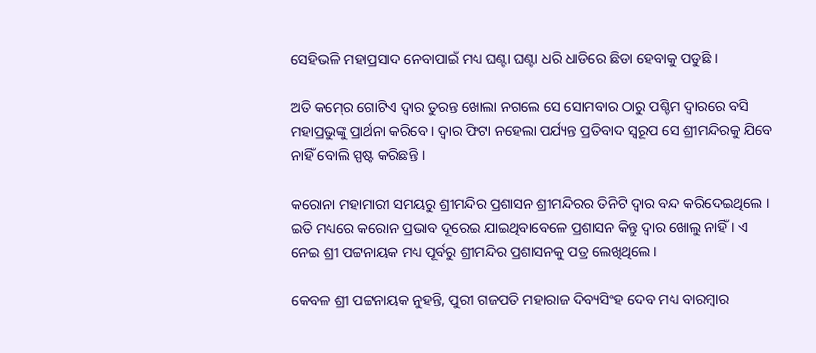ସେହିଭଳି ମହାପ୍ରସାଦ ନେବାପାଇଁ ମଧ୍ୟ ଘଣ୍ଟା ଘଣ୍ଟା ଧରି ଧାଡିରେ ଛିଡା ହେବାକୁ ପଡୁଛି ।

ଅତି କମ୍‍ରେ ଗୋଟିଏ ଦ୍ୱାର ତୁରନ୍ତ ଖୋଲା ନଗଲେ ସେ ସୋମବାର ଠାରୁ ପଶ୍ଚିମ ଦ୍ୱାରରେ ବସି ମହାପ୍ରଭୁଙ୍କୁ ପ୍ରାର୍ଥନା କରିବେ । ଦ୍ୱାର ଫିଟା ନହେଲା ପର୍ଯ୍ୟନ୍ତ ପ୍ରତିବାଦ ସ୍ୱରୂପ ସେ ଶ୍ରୀମନ୍ଦିରକୁ ଯିବେ ନାହିଁ ବୋଲି ସ୍ପଷ୍ଟ କରିଛନ୍ତି ।

କରୋନା ମହାମାରୀ ସମୟରୁ ଶ୍ରୀମନ୍ଦିର ପ୍ରଶାସନ ଶ୍ରୀମନ୍ଦିରର ତିନିଟି ଦ୍ୱାର ବନ୍ଦ କରିଦେଇଥିଲେ । ଇତି ମଧ୍ୟରେ କରୋନ ପ୍ରଭାବ ଦୂରେଇ ଯାଇଥିବାବେଳେ ପ୍ରଶାସନ କିନ୍ତୁ ଦ୍ୱାର ଖୋଲୁ ନାହିଁ । ଏ ନେଇ ଶ୍ରୀ ପଟ୍ଟନାୟକ ମଧ୍ୟ ପୂର୍ବରୁ ଶ୍ରୀମନ୍ଦିର ପ୍ରଶାସନକୁ ପତ୍ର ଲେଖିଥିଲେ ।

କେବଳ ଶ୍ରୀ ପଟ୍ଟନାୟକ ନୁହନ୍ତି, ପୁରୀ ଗଜପତି ମହାରାଜ ଦିବ୍ୟସିଂହ ଦେବ ମଧ୍ୟ ବାରମ୍ବାର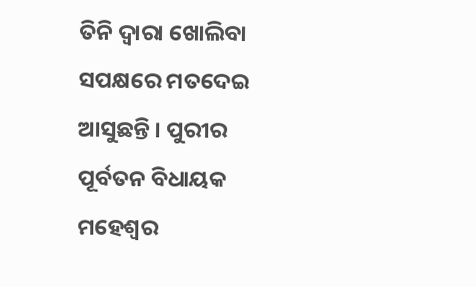ତିନି ଦ୍ୱାରା ଖୋଲିବା ସପକ୍ଷରେ ମତଦେଇ ଆସୁଛନ୍ତି । ପୁରୀର ପୂର୍ବତନ ବିଧାୟକ ମହେଶ୍ୱର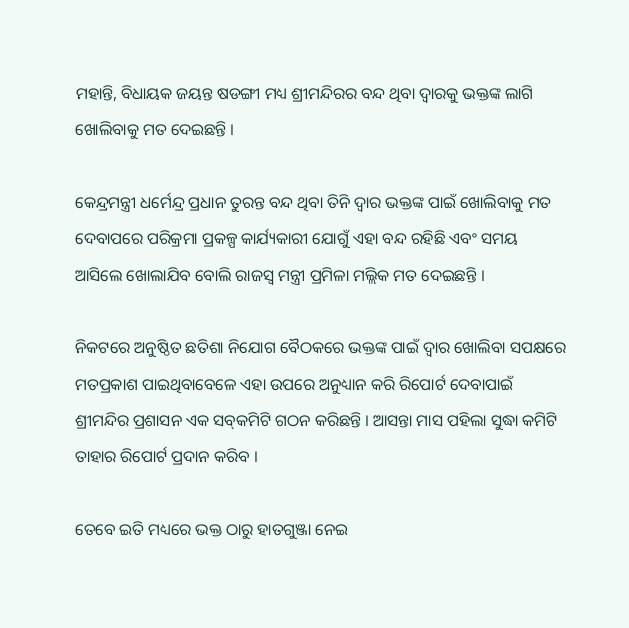ମହାନ୍ତି, ବିଧାୟକ ଜୟନ୍ତ ଷଡଙ୍ଗୀ ମଧ୍ୟ ଶ୍ରୀମନ୍ଦିରର ବନ୍ଦ ଥିବା ଦ୍ୱାରକୁ ଭକ୍ତଙ୍କ ଲାଗି ଖୋଲିବାକୁ ମତ ଦେଇଛନ୍ତି ।

କେନ୍ଦ୍ରମନ୍ତ୍ରୀ ଧର୍ମେନ୍ଦ୍ର ପ୍ରଧାନ ତୁରନ୍ତ ବନ୍ଦ ଥିବା ତିନି ଦ୍ୱାର ଭକ୍ତଙ୍କ ପାଇଁ ଖୋଲିବାକୁ ମତ ଦେବାପରେ ପରିକ୍ରମା ପ୍ରକଳ୍ପ କାର୍ଯ୍ୟକାରୀ ଯୋଗୁଁ ଏହା ବନ୍ଦ ରହିଛି ଏବଂ ସମୟ ଆସିଲେ ଖୋଲାଯିବ ବୋଲି ରାଜସ୍ୱ ମନ୍ତ୍ରୀ ପ୍ରମିଳା ମଲ୍ଲିକ ମତ ଦେଇଛନ୍ତି ।

ନିକଟରେ ଅନୁଷ୍ଠିତ ଛତିଶା ନିଯୋଗ ବୈଠକରେ ଭକ୍ତଙ୍କ ପାଇଁ ଦ୍ୱାର ଖୋଲିବା ସପକ୍ଷରେ ମତପ୍ରକାଶ ପାଇଥିବାବେଳେ ଏହା ଉପରେ ଅନୁଧ୍ୟାନ କରି ରିପୋର୍ଟ ଦେବାପାଇଁ ଶ୍ରୀମନ୍ଦିର ପ୍ରଶାସନ ଏକ ସବ୍‍କମିଟି ଗଠନ କରିଛନ୍ତି । ଆସନ୍ତା ମାସ ପହିଲା ସୁଦ୍ଧା କମିଟି ତାହାର ରିପୋର୍ଟ ପ୍ରଦାନ କରିବ ।

ତେବେ ଇତି ମଧ୍ୟରେ ଭକ୍ତ ଠାରୁ ହାତଗୁଞ୍ଜା ନେଇ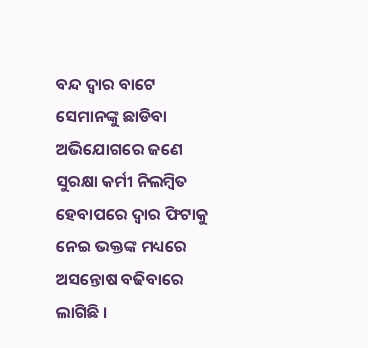ବନ୍ଦ ଦ୍ୱାର ବାଟେ ସେମାନଙ୍କୁ ଛାଡିବା ଅଭିଯୋଗରେ ଜଣେ ସୁରକ୍ଷା କର୍ମୀ ନିଲମ୍ବିତ ହେବାପରେ ଦ୍ୱାର ଫିଟାକୁ ନେଇ ଭକ୍ତଙ୍କ ମଧ୍ୟରେ ଅସନ୍ତୋଷ ବଢିବାରେ ଲାଗିଛି ।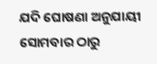ଯଦି ଘୋଷଣା ଅନୁଯାୟୀ ସୋମବାର ଠାରୁ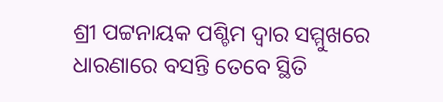ଶ୍ରୀ ପଟ୍ଟନାୟକ ପଶ୍ଚିମ ଦ୍ୱାର ସମ୍ମୁଖରେ ଧାରଣାରେ ବସନ୍ତି ତେବେ ସ୍ଥିତି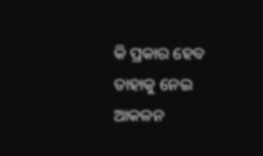କି ପ୍ରକାର ହେବ ତାହାକୁ ନେଇ ଆକଳନ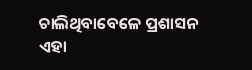ଚାଲିଥିବାବେଳେ ପ୍ରଶାସନ ଏହା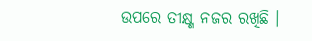ଉପରେ ତୀକ୍ଷ୍ଣ ନଜର ରଖିଛି ।